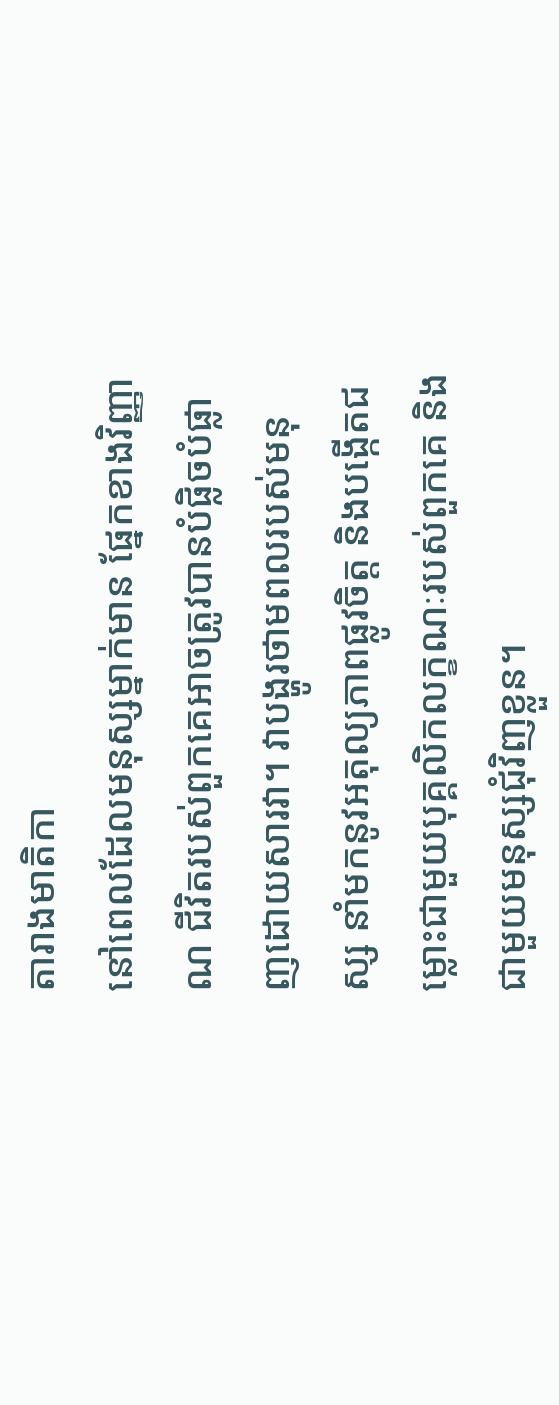តារាងមាតិកា
នៅពេលដែលមនុស្សម្នាក់មាន ផ្នែកខាងវិញ្ញាណ ជីវិតរបស់ពួកគេអាចត្រូវបានបំផ្លិចបំផ្លាញដោយសារវា។ វាបង្ហូរថាមពលរបស់មនុស្ស នាំមកនូវអតុល្យភាពផ្លូវចិត្ត និងបង្កើតជម្លោះជាមួយបុគ្គលិកលក្ខណៈរបស់ពួកគេ និងជាមួយមនុស្សជុំវិញខ្លួន។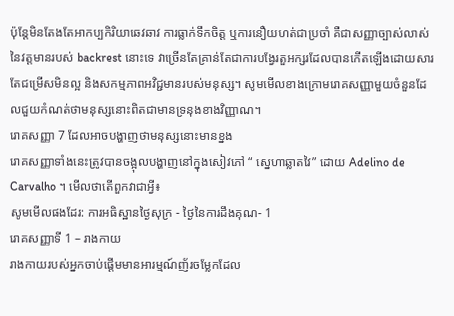ប៉ុន្តែមិនតែងតែអាកប្បកិរិយាឆេវឆាវ ការធ្លាក់ទឹកចិត្ត ឬការនឿយហត់ជាប្រចាំ គឺជាសញ្ញាច្បាស់លាស់នៃវត្តមានរបស់ backrest នោះទេ វាច្រើនតែគ្រាន់តែជាការបង្វែរតួអក្សរដែលបានកើតឡើងដោយសារតែជម្រើសមិនល្អ និងសកម្មភាពអវិជ្ជមានរបស់មនុស្ស។ សូមមើលខាងក្រោមរោគសញ្ញាមួយចំនួនដែលជួយកំណត់ថាមនុស្សនោះពិតជាមានទ្រនុងខាងវិញ្ញាណ។
រោគសញ្ញា 7 ដែលអាចបង្ហាញថាមនុស្សនោះមានខ្នង
រោគសញ្ញាទាំងនេះត្រូវបានចង្អុលបង្ហាញនៅក្នុងសៀវភៅ “ ស្នេហាឆ្លាតវៃ” ដោយ Adelino de Carvalho ។ មើលថាតើពួកវាជាអ្វី៖
សូមមើលផងដែរ: ការអធិស្ឋានថ្ងៃសុក្រ - ថ្ងៃនៃការដឹងគុណ- 1
រោគសញ្ញាទី 1 – រាងកាយ
រាងកាយរបស់អ្នកចាប់ផ្តើមមានអារម្មណ៍ញ័រចម្លែកដែល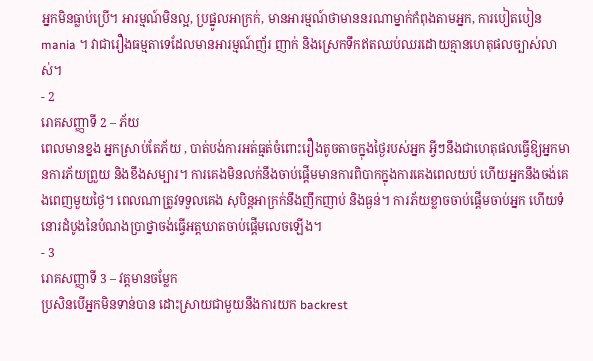អ្នកមិនធ្លាប់ប្រើ។ អារម្មណ៍មិនល្អ, ប្រផ្នូលអាក្រក់, មានអារម្មណ៍ថាមាននរណាម្នាក់កំពុងតាមអ្នក, ការបៀតបៀន mania ។ វាជារឿងធម្មតាទេដែលមានអារម្មណ៍ញ័រ ញាក់ និងស្រេកទឹកឥតឈប់ឈរដោយគ្មានហេតុផលច្បាស់លាស់។
- 2
រោគសញ្ញាទី 2 – ភ័យ
ពេលមានខ្នង អ្នកស្រាប់តែភ័យ , បាត់បង់ការអត់ធ្មត់ចំពោះរឿងតូចតាចក្នុងថ្ងៃរបស់អ្នក អ្វីៗនឹងជាហេតុផលធ្វើឱ្យអ្នកមានការភ័យព្រួយ និងខឹងសម្បារ។ ការគេងមិនលក់នឹងចាប់ផ្ដើមមានការពិបាកក្នុងការគេងពេលយប់ ហើយអ្នកនឹងចង់គេងពេញមួយថ្ងៃ។ ពេលណាត្រូវទទួលគេង សុបិន្តអាក្រក់នឹងញឹកញាប់ និងធ្ងន់។ ការភ័យខ្លាចចាប់ផ្តើមចាប់អ្នក ហើយទំនោរដំបូងនៃបំណងប្រាថ្នាចង់ធ្វើអត្តឃាតចាប់ផ្តើមលេចឡើង។
- 3
រោគសញ្ញាទី 3 – វត្តមានចម្លែក
ប្រសិនបើអ្នកមិនទាន់បាន ដោះស្រាយជាមួយនឹងការយក backrest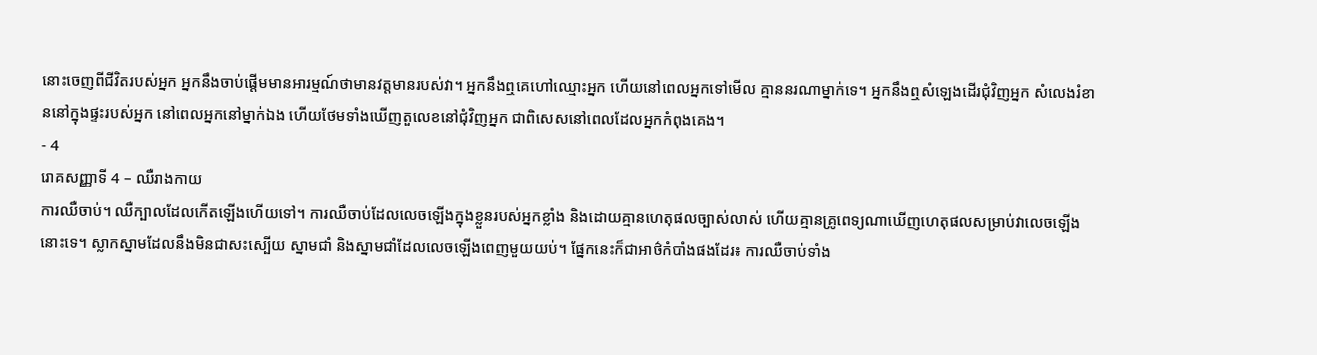នោះចេញពីជីវិតរបស់អ្នក អ្នកនឹងចាប់ផ្តើមមានអារម្មណ៍ថាមានវត្តមានរបស់វា។ អ្នកនឹងឮគេហៅឈ្មោះអ្នក ហើយនៅពេលអ្នកទៅមើល គ្មាននរណាម្នាក់ទេ។ អ្នកនឹងឮសំឡេងដើរជុំវិញអ្នក សំលេងរំខាននៅក្នុងផ្ទះរបស់អ្នក នៅពេលអ្នកនៅម្នាក់ឯង ហើយថែមទាំងឃើញតួលេខនៅជុំវិញអ្នក ជាពិសេសនៅពេលដែលអ្នកកំពុងគេង។
- 4
រោគសញ្ញាទី 4 – ឈឺរាងកាយ
ការឈឺចាប់។ ឈឺក្បាលដែលកើតឡើងហើយទៅ។ ការឈឺចាប់ដែលលេចឡើងក្នុងខ្លួនរបស់អ្នកខ្លាំង និងដោយគ្មានហេតុផលច្បាស់លាស់ ហើយគ្មានគ្រូពេទ្យណាឃើញហេតុផលសម្រាប់វាលេចឡើងនោះទេ។ ស្លាកស្នាមដែលនឹងមិនជាសះស្បើយ ស្នាមជាំ និងស្នាមជាំដែលលេចឡើងពេញមួយយប់។ ផ្នែកនេះក៏ជាអាថ៌កំបាំងផងដែរ៖ ការឈឺចាប់ទាំង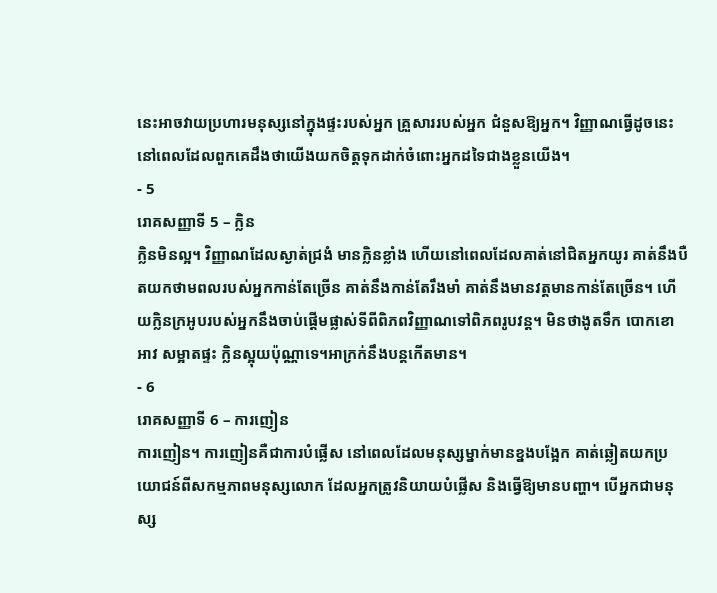នេះអាចវាយប្រហារមនុស្សនៅក្នុងផ្ទះរបស់អ្នក គ្រួសាររបស់អ្នក ជំនួសឱ្យអ្នក។ វិញ្ញាណធ្វើដូចនេះនៅពេលដែលពួកគេដឹងថាយើងយកចិត្តទុកដាក់ចំពោះអ្នកដទៃជាងខ្លួនយើង។
- 5
រោគសញ្ញាទី 5 – ក្លិន
ក្លិនមិនល្អ។ វិញ្ញាណដែលស្ងាត់ជ្រងំ មានក្លិនខ្លាំង ហើយនៅពេលដែលគាត់នៅជិតអ្នកយូរ គាត់នឹងបឺតយកថាមពលរបស់អ្នកកាន់តែច្រើន គាត់នឹងកាន់តែរឹងមាំ គាត់នឹងមានវត្តមានកាន់តែច្រើន។ ហើយក្លិនក្រអូបរបស់អ្នកនឹងចាប់ផ្តើមផ្លាស់ទីពីពិភពវិញ្ញាណទៅពិភពរូបវន្ត។ មិនថាងូតទឹក បោកខោអាវ សម្អាតផ្ទះ ក្លិនស្អុយប៉ុណ្ណាទេ។អាក្រក់នឹងបន្តកើតមាន។
- 6
រោគសញ្ញាទី 6 – ការញៀន
ការញៀន។ ការញៀនគឺជាការបំផ្លើស នៅពេលដែលមនុស្សម្នាក់មានខ្នងបង្អែក គាត់ឆ្លៀតយកប្រយោជន៍ពីសកម្មភាពមនុស្សលោក ដែលអ្នកត្រូវនិយាយបំផ្លើស និងធ្វើឱ្យមានបញ្ហា។ បើអ្នកជាមនុស្ស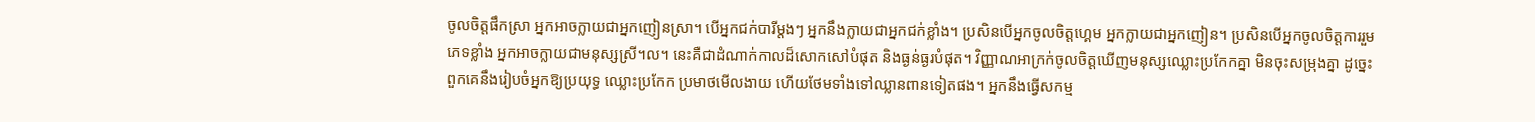ចូលចិត្តផឹកស្រា អ្នកអាចក្លាយជាអ្នកញៀនស្រា។ បើអ្នកជក់បារីម្តងៗ អ្នកនឹងក្លាយជាអ្នកជក់ខ្លាំង។ ប្រសិនបើអ្នកចូលចិត្តហ្គេម អ្នកក្លាយជាអ្នកញៀន។ ប្រសិនបើអ្នកចូលចិត្តការរួមភេទខ្លាំង អ្នកអាចក្លាយជាមនុស្សស្រី។ល។ នេះគឺជាដំណាក់កាលដ៏សោកសៅបំផុត និងធ្ងន់ធ្ងរបំផុត។ វិញ្ញាណអាក្រក់ចូលចិត្តឃើញមនុស្សឈ្លោះប្រកែកគ្នា មិនចុះសម្រុងគ្នា ដូច្នេះពួកគេនឹងរៀបចំអ្នកឱ្យប្រយុទ្ធ ឈ្លោះប្រកែក ប្រមាថមើលងាយ ហើយថែមទាំងទៅឈ្លានពានទៀតផង។ អ្នកនឹងធ្វើសកម្ម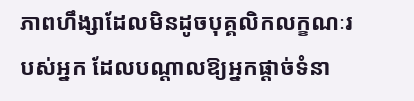ភាពហឹង្សាដែលមិនដូចបុគ្គលិកលក្ខណៈរបស់អ្នក ដែលបណ្តាលឱ្យអ្នកផ្តាច់ទំនា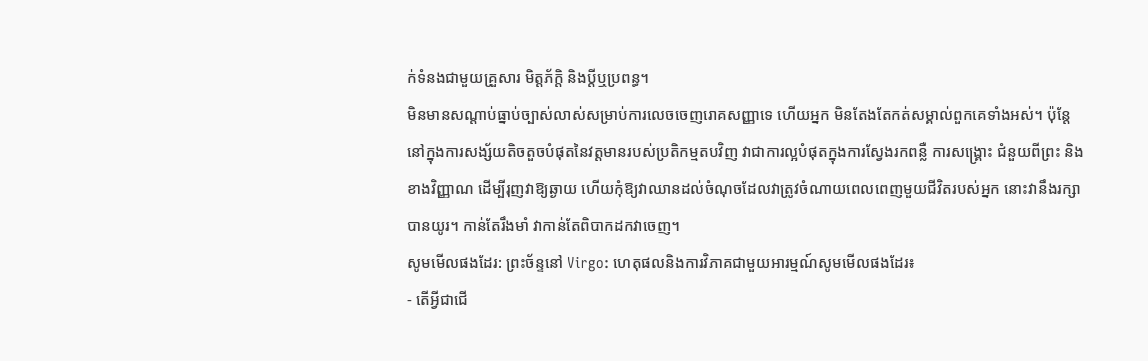ក់ទំនងជាមួយគ្រួសារ មិត្តភ័ក្តិ និងប្តីឬប្រពន្ធ។
មិនមានសណ្តាប់ធ្នាប់ច្បាស់លាស់សម្រាប់ការលេចចេញរោគសញ្ញាទេ ហើយអ្នក មិនតែងតែកត់សម្គាល់ពួកគេទាំងអស់។ ប៉ុន្តែនៅក្នុងការសង្ស័យតិចតួចបំផុតនៃវត្តមានរបស់ប្រតិកម្មតបវិញ វាជាការល្អបំផុតក្នុងការស្វែងរកពន្លឺ ការសង្គ្រោះ ជំនួយពីព្រះ និងខាងវិញ្ញាណ ដើម្បីរុញវាឱ្យឆ្ងាយ ហើយកុំឱ្យវាឈានដល់ចំណុចដែលវាត្រូវចំណាយពេលពេញមួយជីវិតរបស់អ្នក នោះវានឹងរក្សាបានយូរ។ កាន់តែរឹងមាំ វាកាន់តែពិបាកដកវាចេញ។
សូមមើលផងដែរ: ព្រះច័ន្ទនៅ Virgo: ហេតុផលនិងការវិភាគជាមួយអារម្មណ៍សូមមើលផងដែរ៖
- តើអ្វីជាជើ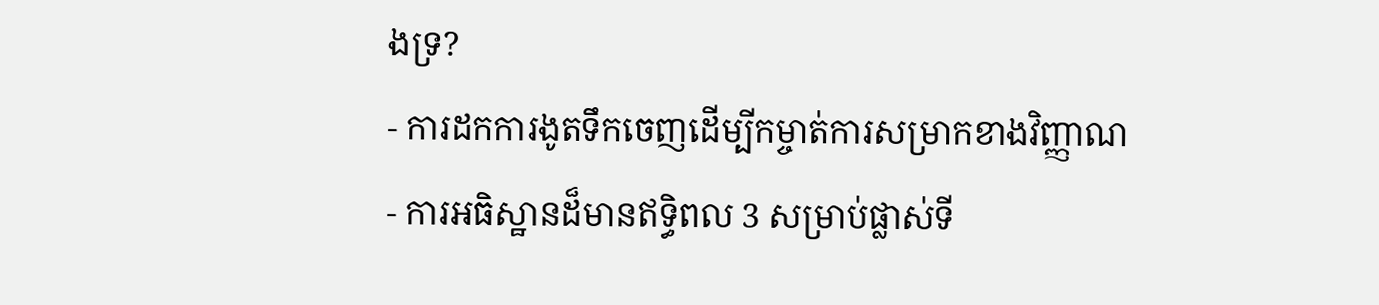ងទ្រ?
- ការដកការងូតទឹកចេញដើម្បីកម្ចាត់ការសម្រាកខាងវិញ្ញាណ
- ការអធិស្ឋានដ៏មានឥទ្ធិពល 3 សម្រាប់ផ្លាស់ទី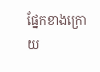ផ្នែកខាងក្រោយ